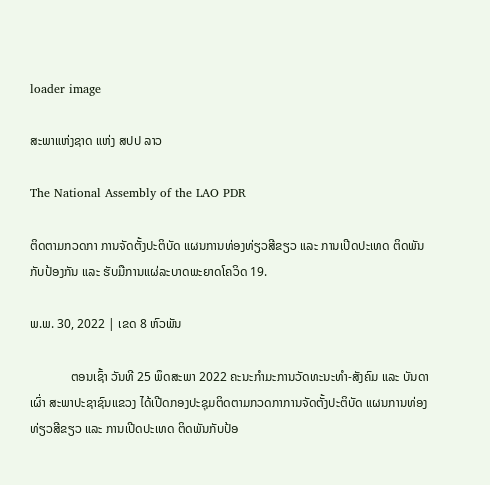loader image

ສະພາແຫ່ງຊາດ ແຫ່ງ ສປປ ລາວ

The National Assembly of the LAO PDR

ຕິດຕາມກວດກາ ການຈັດຕັ້ງປະຕິບັດ ແຜນການທ່ອງທ່ຽວສີຂຽວ ແລະ ການເປີດປະເທດ ຕິດພັນກັບປ້ອງກັນ ແລະ ຮັບມືການແຜ່ລະບາດພະຍາດໂຄວິດ 19.

ພ.ພ. 30, 2022 | ເຂດ 8 ຫົວພັນ

             ຕອນເຊົ້າ ວັນທີ 25 ພຶດສະພາ 2022 ຄະນະກຳມະການວັດທະນະທຳ-ສັງຄົມ ແລະ ບັນດາເຜົ່າ ສະພາປະຊາຊົນແຂວງ ໄດ້ເປີດກອງປະຊຸມຕິດຕາມກວດກາການຈັດຕັ້ງປະຕິບັດ ແຜນການທ່ອງທ່ຽວສີຂຽວ ແລະ ການເປີດປະເທດ ຕິດພັນກັບປ້ອ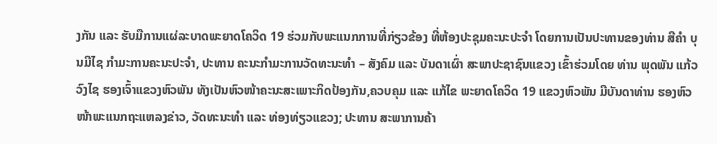ງກັນ ແລະ ຮັບມືການແຜ່ລະບາດພະຍາດໂຄວິດ 19 ຮ່ວມກັບພະແນກການທີ່ກ່ຽວຂ້ອງ ທີ່ຫ້ອງປະຊຸມຄະນະປະຈຳ ໂດຍການເປັນປະທານຂອງທ່ານ ສີຄຳ ບຸນມີໄຊ ກຳມະການຄະນະປະຈຳ, ປະທານ ຄະນະກຳມະການວັດທະນະທຳ – ສັງຄົມ ແລະ ບັນດາເຜົ່າ ສະພາປະຊາຊົນແຂວງ ເຂົ້າຮ່ວມໂດຍ ທ່ານ ພຸດພັນ ແກ້ວວົງໄຊ ຮອງເຈົ້າແຂວງຫົວພັນ ທັງເປັນຫົວໜ້າຄະນະສະເພາະກິດປ້ອງກັນ,ຄວບຄຸມ ແລະ ແກ້ໄຂ ພະຍາດໂຄວິດ 19 ແຂວງຫົວພັນ ມີບັນດາທ່ານ ຮອງຫົວໜ້າພະແນກຖະແຫລງຂ່າວ, ວັດທະນະທຳ ແລະ ທ່ອງທ່ຽວແຂວງ; ປະທານ ສະພາການຄ້າ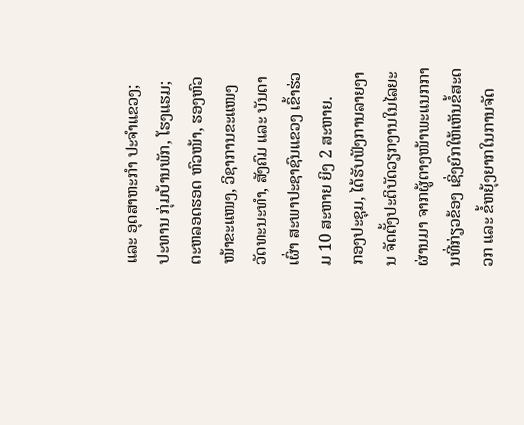ແລະ ອຸດສາຫະກຳ ປະຈຳແຂວງ; ປະທານ ກຸ່ມບ້ານພັກ, ໂຮງແຮມ; ຕະຫລອດຮອດ ຫົວໜ້າ, ຮອງຫົວໜ້າຂະແໜງ, ວິຊາການຂະແໜງ ວັດທະນະທຳ, ສັງຄົມ ແລະ ບັນດາເຜົ່າ ສະພາປະຊາຊົນແຂວງ ເຂົ້າຮ່ວມ 10 ສະຫາຍ ຍິງ 2 ສະຫາຍ.
ກອງປະຊຸມ, ໄດ້ຮັບຟັງການລາຍງານ ຈັດຕັ້ງປະຕິບັດວຽກງານໃນໄລຍະຜ່ານມາ ຈາກຜູ້ຕາງໜ້າພະແນກການທີ່ກ່ຽວຂ້ອງ ເຊິ່ງຍົກໃຫ້ເຫັນຂໍ້ສະດວກ ແລະ ຂໍ້ຫຍຸ້ງຍາກໃນການຈັດ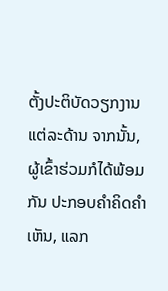ຕັ້ງປະຕິບັດວຽກງານແຕ່ລະດ້ານ ຈາກນັ້ນ, ຜູ້ເຂົ້າຮ່ວມກໍໄດ້ພ້ອມກັນ ປະກອບຄຳຄິດຄຳເຫັນ, ແລກ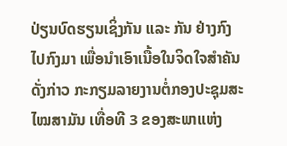ປ່ຽນບົດຮຽນເຊິ່ງກັນ ແລະ ກັນ ຢ່າງກົງໄປກົງມາ ເພື່ອນຳເອົາເນື້ອໃນຈິດໃຈສຳຄັນດັ່ງກ່າວ ກະກຽມລາຍງານຕໍ່ກອງປະຊຸມສະໄໝສາມັນ ເທື່ອທີ 3 ຂອງສະພາແຫ່ງ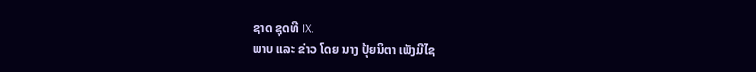ຊາດ ຊຸດທີ IX.
ພາບ ແລະ ຂ່າວ ໂດຍ ນາງ ປຸ້ຍນິຕາ ເພັງມີໄຊ